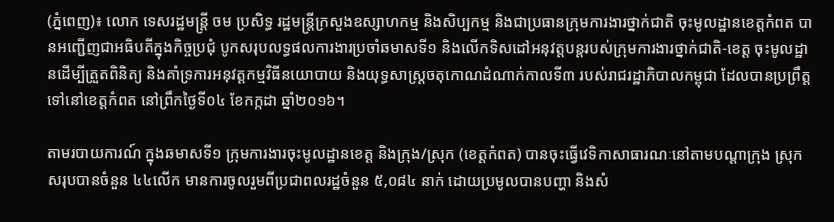(ភ្នំពេញ)៖ លោក ទេសរដ្ឋមន្រ្តី ចម ប្រសិទ្ធ រដ្ឋមន្រ្តីក្រសួងឧស្សាហកម្ម និងសិប្បកម្ម និងជាប្រធានក្រុមការងារថ្នាក់ជាតិ ចុះមូលដ្ឋានខេត្តកំពត បានអញ្ជើញជាអធិបតីក្នុងកិច្ចប្រជុំ បូកសរុបលទ្ធផលការងារប្រចាំឆមាសទី១ និងលើកទិសដៅអនុវត្តបន្តរបស់ក្រុមការងារថ្នាក់ជាតិ-ខេត្ត ចុះមូលដ្ឋានដើម្បីត្រួតពិនិត្យ និងគាំទ្រការអនុវត្តកម្មវិធីនយោបាយ និងយុទ្ធសាស្រ្តចតុកោណដំណាក់កាលទី៣ របស់រាជរដ្ឋាភិបាលកម្ពុជា ដែលបានប្រព្រឹត្តទៅនៅខេត្តកំពត នៅព្រឹកថ្ងៃទី០៤ ខែកក្កដា ឆ្នាំ២០១៦។

តាមរបាយការណ៍ ក្នុងឆមាសទី១ ក្រុមការងារចុះមូលដ្ឋានខេត្ត និងក្រុង/ស្រុក (ខេត្តកំពត) បានចុះធ្វើវេទិកាសាធារណៈនៅតាមបណ្តាក្រុង ស្រុក សរុបបានចំនួន ៤៤លើក មានការចូលរួមពីប្រជាពលរដ្ឋចំនួន ៥,០៨៤ នាក់ ដោយប្រមូលបានបញ្ហា និងសំ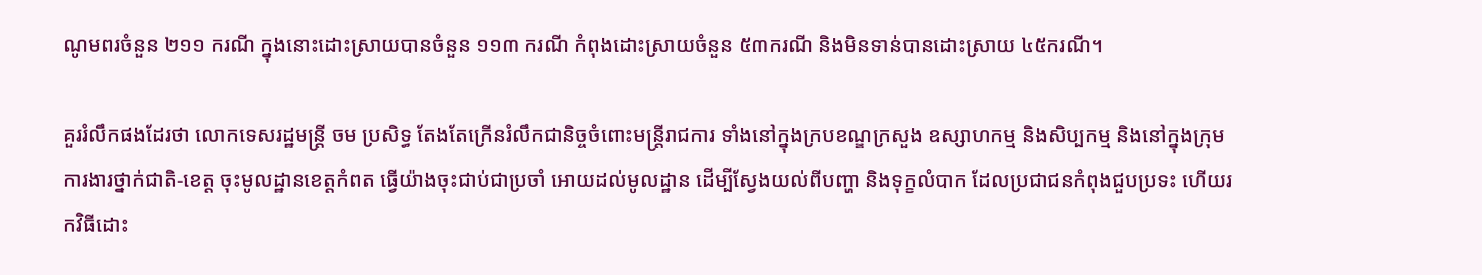ណូមពរចំនួន ២១១ ករណី ក្នុងនោះដោះស្រាយបានចំនួន ១១៣ ករណី កំពុងដោះស្រាយចំនួន ៥៣ករណី និងមិនទាន់បានដោះស្រាយ ៤៥ករណី។

គួររំលឹកផងដែរថា លោកទេសរដ្ឋមន្រ្តី ចម ប្រសិទ្ធ តែងតែក្រើនរំលឹកជានិច្ចចំពោះមន្រ្តីរាជការ ទាំងនៅក្នុងក្របខណ្ឌក្រសួង ឧស្សាហកម្ម និងសិប្បកម្ម និងនៅក្នុងក្រុមការងារថ្នាក់ជាតិ-ខេត្ត ចុះមូលដ្ឋានខេត្តកំពត ធ្វើយ៉ាងចុះជាប់ជាប្រចាំ អោយដល់មូលដ្ឋាន ដើម្បីស្វែងយល់ពីបញ្ហា និងទុក្ខលំបាក ដែលប្រជាជនកំពុងជួបប្រទះ ហើយរកវិធីដោះ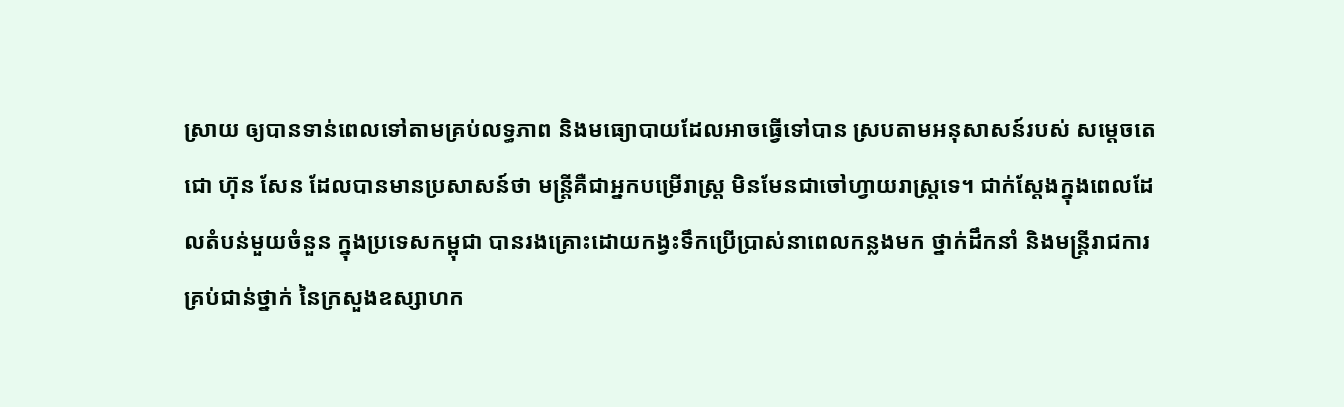ស្រាយ ឲ្យបានទាន់ពេលទៅតាមគ្រប់លទ្ធភាព និងមធ្យោបាយដែលអាចធ្វើទៅបាន ស្របតាមអនុសាសន៍របស់ សម្តេចតេជោ ហ៊ុន សែន ដែលបានមានប្រសាសន៍ថា មន្រ្តីគឺជាអ្នកបម្រើរាស្រ្ត មិនមែនជាចៅហ្វាយរាស្រ្តទេ។ ជាក់ស្តែងក្នុងពេលដែលតំបន់មួយចំនួន ក្នុងប្រទេសកម្ពុជា បានរងគ្រោះដោយកង្វះទឹកប្រើប្រាស់នាពេលកន្លងមក ថ្នាក់ដឹកនាំ និងមន្រ្តីរាជការគ្រប់ជាន់ថ្នាក់ នៃក្រសួងឧស្សាហក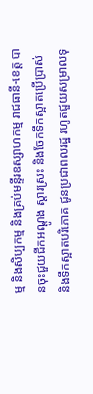ម្ម និងសិប្បកម្ម និងគ្រប់មន្ទីរឧស្សាហកម្ម រាជធានី-ខេត្ត បានចុះជួយជីកអណ្តូង ស្តារស្រះ និងចែកទឹកស្អាតប្រើប្រាស់ និងទឹកស្អាតបរិភោគ ជូនប្រជាពលរដ្ឋ រហូតជួយសម្រាលទុ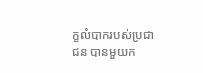ក្ខលំបាករបស់ប្រជាជន បានមួយក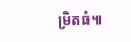ម្រិតធំ៕